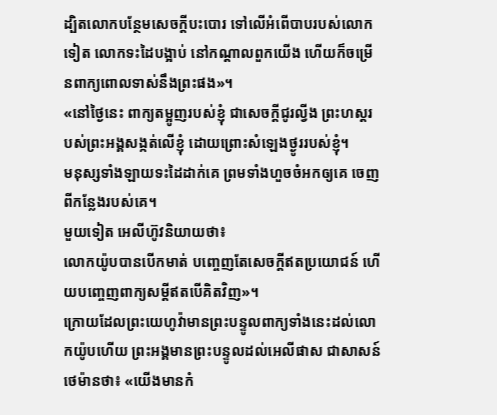ដ្បិតលោកបន្ថែមសេចក្ដីបះបោរ ទៅលើអំពើបាបរបស់លោកទៀត លោកទះដៃបង្អាប់ នៅកណ្ដាលពួកយើង ហើយក៏ចម្រើនពាក្យពោលទាស់នឹងព្រះផង»។
«នៅថ្ងៃនេះ ពាក្យតម្អូញរបស់ខ្ញុំ ជាសេចក្ដីជូរល្វីង ព្រះហស្តរបស់ព្រះអង្គសង្កត់លើខ្ញុំ ដោយព្រោះសំឡេងថ្ងូររបស់ខ្ញុំ។
មនុស្សទាំងឡាយទះដៃដាក់គេ ព្រមទាំងហួចចំអកឲ្យគេ ចេញពីកន្លែងរបស់គេ។
មួយទៀត អេលីហ៊ូវនិយាយថា៖
លោកយ៉ូបបានបើកមាត់ បញ្ចេញតែសេចក្ដីឥតប្រយោជន៍ ហើយបញ្ចេញពាក្យសម្ដីឥតបើគិតវិញ»។
ក្រោយដែលព្រះយេហូវ៉ាមានព្រះបន្ទូលពាក្យទាំងនេះដល់លោកយ៉ូបហើយ ព្រះអង្គមានព្រះបន្ទូលដល់អេលីផាស ជាសាសន៍ថេម៉ានថា៖ «យើងមានកំ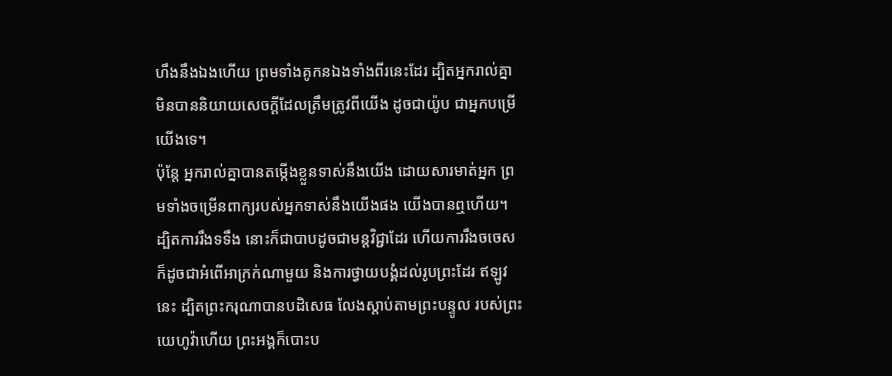ហឹងនឹងឯងហើយ ព្រមទាំងគូកនឯងទាំងពីរនេះដែរ ដ្បិតអ្នករាល់គ្នាមិនបាននិយាយសេចក្ដីដែលត្រឹមត្រូវពីយើង ដូចជាយ៉ូប ជាអ្នកបម្រើយើងទេ។
ប៉ុន្តែ អ្នករាល់គ្នាបានតម្កើងខ្លួនទាស់នឹងយើង ដោយសារមាត់អ្នក ព្រមទាំងចម្រើនពាក្យរបស់អ្នកទាស់នឹងយើងផង យើងបានឮហើយ។
ដ្បិតការរឹងទទឹង នោះក៏ជាបាបដូចជាមន្តវិជ្ជាដែរ ហើយការរឹងចចេស ក៏ដូចជាអំពើអាក្រក់ណាមួយ និងការថ្វាយបង្គំដល់រូបព្រះដែរ ឥឡូវនេះ ដ្បិតព្រះករុណាបានបដិសេធ លែងស្តាប់តាមព្រះបន្ទូល របស់ព្រះយេហូវ៉ាហើយ ព្រះអង្គក៏បោះប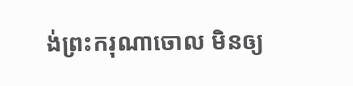ង់ព្រះករុណាចោល មិនឲ្យ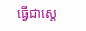ធ្វើជាស្តេ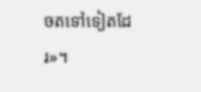ចតទៅទៀតដែរ»។